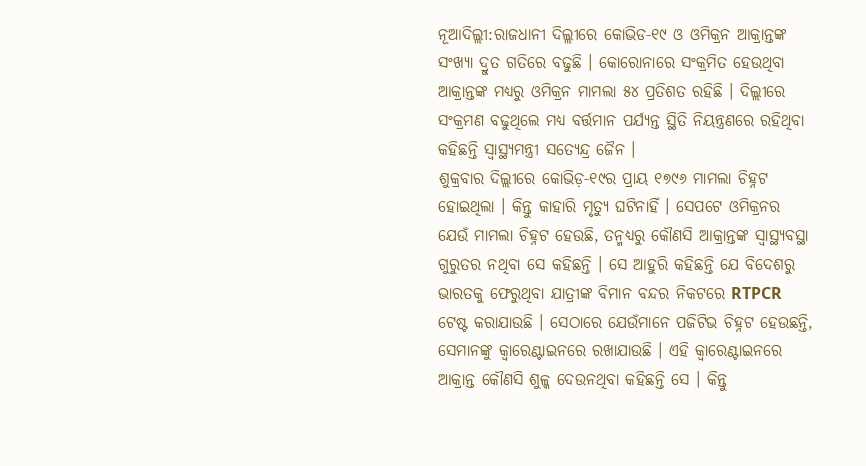ନୂଆଦିଲ୍ଲୀ:ରାଜଧାନୀ ଦିଲ୍ଲୀରେ କୋଭିଡ-୧୯ ଓ ଓମିକ୍ରନ ଆକ୍ରାନ୍ତଙ୍କ ସଂଖ୍ୟା ଦ୍ରୁତ ଗତିରେ ବଢୁଛି । କୋରୋନାରେ ସଂକ୍ରମିତ ହେଉଥିବା ଆକ୍ରାନ୍ତଙ୍କ ମଧ୍ୟରୁ ଓମିକ୍ରନ ମାମଲା ୫୪ ପ୍ରତିଶତ ରହିଛି । ଦିଲ୍ଲୀରେ ସଂକ୍ରମଣ ବଢୁଥିଲେ ମଧ୍ୟ ବର୍ତ୍ତମାନ ପର୍ଯ୍ୟନ୍ତ ସ୍ଥିତି ନିୟନ୍ତ୍ରଣରେ ରହିଥିବା କହିଛନ୍ତି ସ୍ବାସ୍ଥ୍ୟମନ୍ତ୍ରୀ ସତ୍ୟେନ୍ଦ୍ର ଜୈନ ।
ଶୁକ୍ରବାର ଦିଲ୍ଲୀରେ କୋଭିଡ଼-୧୯ର ପ୍ରାୟ ୧୭୯୬ ମାମଲା ଚିହ୍ନଟ ହୋଇଥିଲା । କିନ୍ତୁ କାହାରି ମୃତ୍ୟୁ ଘଟିନାହିଁ । ସେପଟେ ଓମିକ୍ରନର ଯେଉଁ ମାମଲା ଚିହ୍ନଟ ହେଉଛି, ତନ୍ମଧ୍ୟରୁ କୌଣସି ଆକ୍ରାନ୍ତଙ୍କ ସ୍ବାସ୍ଥ୍ୟବସ୍ଥା ଗୁରୁତର ନଥିବା ସେ କହିଛନ୍ତି । ସେ ଆହୁରି କହିଛନ୍ତି ଯେ ବିଦେଶରୁ ଭାରତକୁ ଫେରୁଥିବା ଯାତ୍ରୀଙ୍କ ବିମାନ ବନ୍ଦର ନିକଟରେ RTPCR ଟେଷ୍ଟ କରାଯାଉଛି । ସେଠାରେ ଯେଉଁମାନେ ପଜିଟିଭ ଚିହ୍ନଟ ହେଉଛନ୍ତି, ସେମାନଙ୍କୁ କ୍ବାରେଣ୍ଟାଇନରେ ରଖାଯାଉଛି । ଏହି କ୍ବାରେଣ୍ଟାଇନରେ ଆକ୍ରାନ୍ତ କୌଣସି ଶୁଳ୍କ ଦେଉନଥିବା କହିଛନ୍ତି ସେ । କିନ୍ତୁ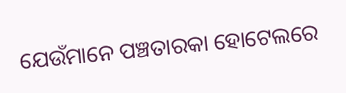ଯେଉଁମାନେ ପଞ୍ଚତାରକା ହୋଟେଲରେ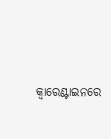କ୍ବାରେଣ୍ଟାଇନରେ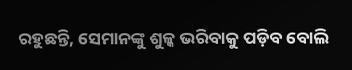ରହୁଛନ୍ତି, ସେମାନଙ୍କୁ ଶୁଳ୍କ ଭରିବାକୁ ପଡ଼ିବ ବୋଲି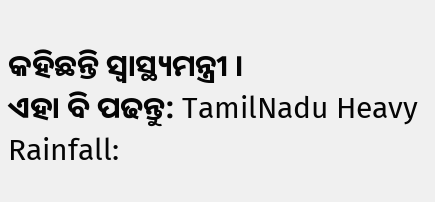କହିଛନ୍ତି ସ୍ବାସ୍ଥ୍ୟମନ୍ତ୍ରୀ ।
ଏହା ବି ପଢନ୍ତୁ: TamilNadu Heavy Rainfall: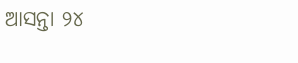ଆସନ୍ତା ୨୪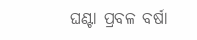ଘଣ୍ଟା ପ୍ରବଳ ବର୍ଷା